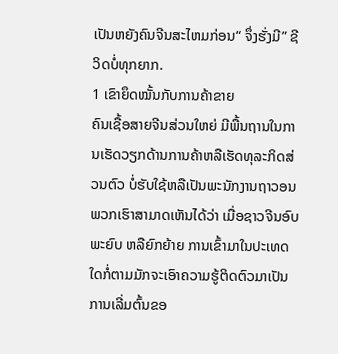ເປັນຫຍັງຄົນຈີນສະໄຫມກ່ອນ“ ຈຶ່ງຮັ່ງມີ” ຊີວິດບໍ່ທຸກຍາກ.
1 ເຂົາຍຶດໝັ້ນກັບການຄ້າຂາຍ
ຄົນເຊື້ອສາຍຈີນສ່ວນໃຫຍ່ ມີພື້ນຖານໃນການເຮັດວຽກດ້ານການຄ້າຫລືເຮັດທຸລະກິດສ່ວນຕົວ ບໍ່ຮັບໃຊ້ຫລືເປັນພະນັກງານຖາວອນ ພວກເຮົາສາມາດເຫັນໄດ້ວ່າ ເມື່ອຊາວຈີນອົບພະຍົບ ຫລືຍົກຍ້າຍ ການເຂົ້າມາໃນປະເທດໃດກໍ່ຕາມມັກຈະເອົາຄວາມຮູ້ຕິດຕົວມາເປັນການເລີ່ມຕົ້ນຂອ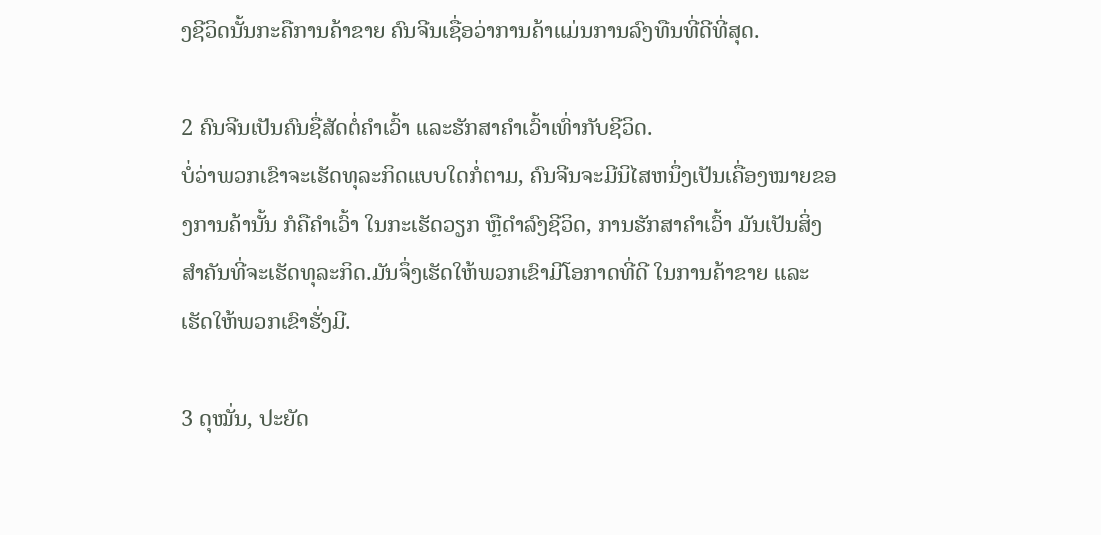ງຊີວິດນັ້ນກະຄືການຄ້າຂາຍ ຄົນຈີນເຊື່ອວ່າການຄ້າແມ່ນການລົງທືນທີ່ດີທີ່ສຸດ.

2 ຄົນຈີນເປັນຄົນຊື່ສັດຕໍ່ຄຳເວົ້າ ແລະຮັກສາຄຳເວົ້າເທົ່າກັບຊີວິດ.
ບໍ່ວ່າພວກເຂົາຈະເຮັດທຸລະກິດແບບໃດກໍ່ຕາມ, ຄົນຈີນຈະມີນິໄສຫນຶ່ງເປັນເຄື່ອງໝາຍຂອງການຄ້ານັ້ນ ກໍຄືຄຳເວົ້າ ໃນກະເຮັດວຽກ ຫຼືດຳລົງຊີວິດ, ການຮັກສາຄຳເວົ້າ ມັນເປັນສິ່ງສໍາຄັນທີ່ຈະເຮັດທຸລະກິດ.ມັນຈຶ່ງເຮັດໃຫ້ພວກເຂົາມີໂອກາດທີ່ດີ ໃນການຄ້າຂາຍ ແລະເຮັດໃຫ້ພວກເຂົາຮັ່ງມີ.

3 ດຸໝັ່ນ, ປະຍັດ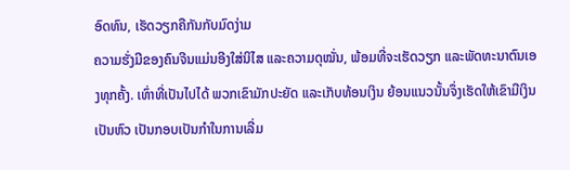ອົດທົນ, ເຮັດວຽກຄືກັນກັບມົດງ່າມ
ຄວາມຮັ່ງມີຂອງຄົນຈີນແມ່ນອີງໃສ່ນິໄສ ແລະຄວາມດຸໝັ່ນ, ພ້ອມທີ່ຈະເຮັດວຽກ ແລະພັດທະນາຕົນເອງທຸກຄັ້ງ. ເທົ່າທີ່ເປັນໄປໄດ້ ພວກເຂົາມັກປະຍັດ ແລະເກັບທ້ອນເງິນ ຍ້ອນແນວນັ້ນຈຶ່ງເຮັດໃຫ້ເຂົາມີເງິນເປັນຫົວ ເປັນກອບເປັນກຳໃນການເລີ່ມ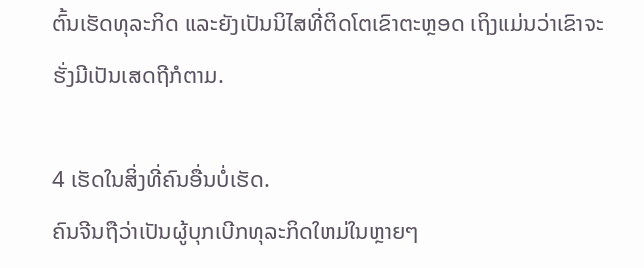ຕົ້ນເຮັດທຸລະກິດ ແລະຍັງເປັນນິໄສທີ່ຕິດໂຕເຂົາຕະຫຼອດ ເຖິງແມ່ນວ່າເຂົາຈະຮັ່ງມີເປັນເສດຖີກໍຕາມ.

4 ເຮັດໃນສິ່ງທີ່ຄົນອື່ນບໍ່ເຮັດ.
ຄົນຈີນຖືວ່າເປັນຜູ້ບຸກເບີກທຸລະກິດໃຫມ່ໃນຫຼາຍໆ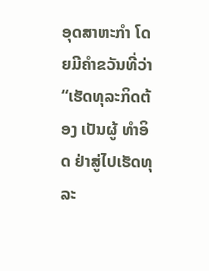ອຸດສາຫະກຳ ໂດຍມີຄຳຂວັນທີ່ວ່າ “ເຮັດທຸລະກິດຕ້ອງ ເປັນຜູ້ ທຳອິດ ຢ່າສູ່ໄປເຮັດທຸລະ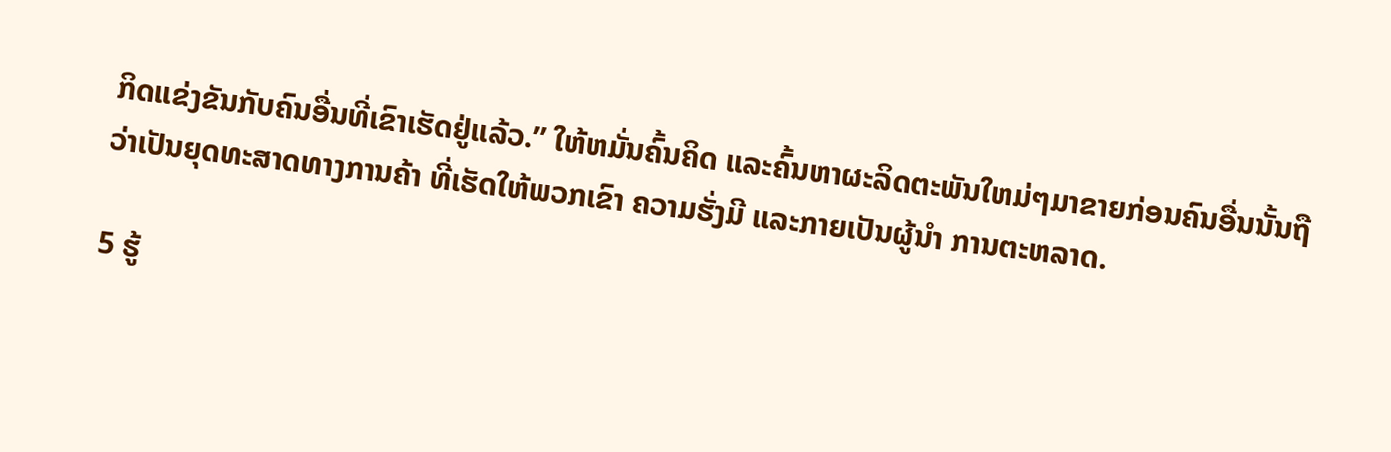ກິດແຂ່ງຂັນກັບຄົນອື່ນທີ່ເຂົາເຮັດຢູ່ແລ້ວ.” ໃຫ້ຫມັ່ນຄົ້ນຄິດ ແລະຄົ້ນຫາຜະລິດຕະພັນໃຫມ່ໆມາຂາຍກ່ອນຄົນອື່ນນັ້ນຖືວ່າເປັນຍຸດທະສາດທາງການຄ້າ ທີ່ເຮັດໃຫ້ພວກເຂົາ ຄວາມຮັ່ງມີ ແລະກາຍເປັນຜູ້ນຳ ການຕະຫລາດ.

5 ຮູ້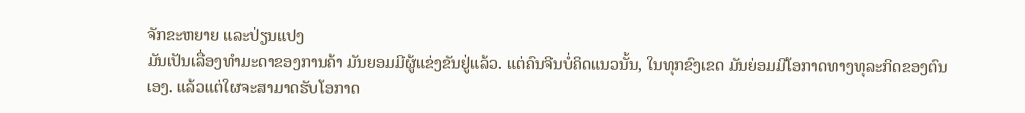ຈັກຂະຫຍາຍ ແລະປ່ຽນແປງ
ມັນເປັນເລື່ອງທຳມະດາຂອງການຄ້າ ມັນຍອມມີຜູ້ແຂ່ງຂັນຢູ່ແລ້ວ. ແຕ່ຄົນຈີນບໍ່ຄິດແນວນັ້ນ, ໃນທຸກຂົງເຂດ ມັນຍ່ອມມີໂອກາດທາງທຸລະກິດຂອງຕົນເອງ. ແລ້ວແຕ່ໃຜຈະສາມາດຮັບໂອກາດ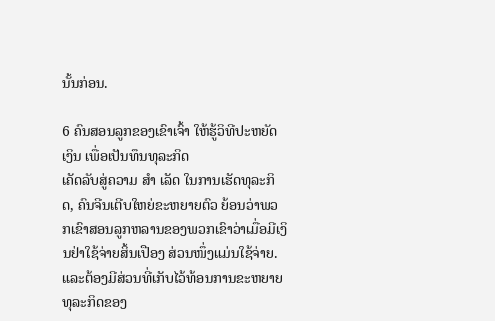ນັ້ນກ່ອນ.

6 ຄົນສອນລູກຂອງເຂົາເຈົ້າ ໃຫ້ຮູ້ວິທີປະຫຍັດເງິນ ເພື່ອເປັນທຶນທຸລະກິດ
ເຄັດລັບສູ່ຄວາມ ສຳ ເລັດ ໃນການເຮັດທຸລະກິດ, ຄົນຈີນເຕີບໃຫຍ່ຂະຫຍາຍຕົວ ຍ້ອນວ່າພວກເຂົາສອນລູກຫລານຂອງພວກເຂົາວ່າເມື່ອມີເງິນຢ່າໃຊ້ຈ່າຍສິ້ນເປືອງ ສ່ວນໜຶ່ງແມ່ນໃຊ້ຈ່າຍ. ແລະຕ້ອງມີສ່ວນທີ່ເກັບໄວ້ທ້ອນການຂະຫຍາຍທຸລະກິດຂອງ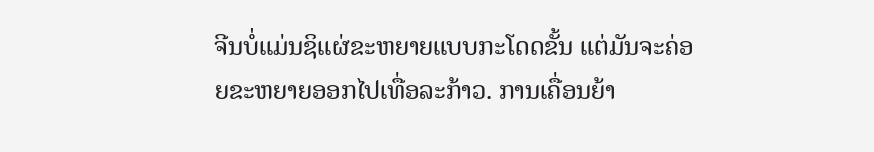ຈີນບໍ່ແມ່ນຊິແຜ່ຂະຫຍາຍແບບກະໂດດຂັ້ນ ແຕ່ມັນຈະຄ່ອຍຂະຫຍາຍອອກໄປເທື່ອລະກ້າວ. ການເຄື່ອນຍ້າ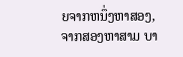ຍຈາກຫນຶ່ງຫາສອງ, ຈາກສອງຫາສາມ ບາ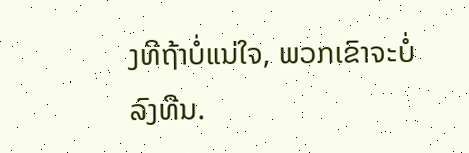ງທີຖ້າບໍ່ແນ່ໃຈ, ພວກເຂົາຈະບໍ່ລົງທືນ.